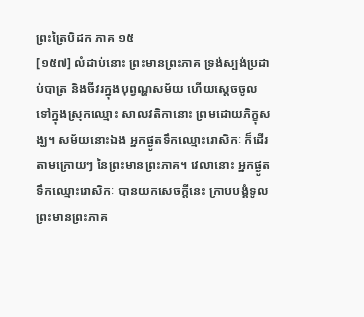ព្រះត្រៃបិដក ភាគ ១៥
[១៥៧] លំដាប់នោះ ព្រះមានព្រះភាគ ទ្រង់ស្បង់ប្រដាប់បាត្រ និងចីវរក្នុងបុព្វណ្ហសម័យ ហើយស្តេចចូលទៅក្នុងស្រុកឈ្មោះ សាលវតិកានោះ ព្រមដោយភិក្ខុសង្ឃ។ សម័យនោះឯង អ្នកផ្ងូតទឹកឈ្មោះរោសិកៈ ក៏ដើរតាមក្រោយៗ នៃព្រះមានព្រះភាគ។ វេលានោះ អ្នកផ្ងូតទឹកឈ្មោះរោសិកៈ បានយកសេចក្តីនេះ ក្រាបបង្គំទូលព្រះមានព្រះភាគ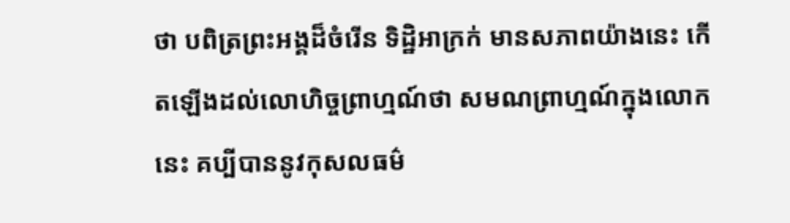ថា បពិត្រព្រះអង្គដ៏ចំរើន ទិដ្ឋិអាក្រក់ មានសភាពយ៉ាងនេះ កើតឡើងដល់លោហិច្ចព្រាហ្មណ៍ថា សមណព្រាហ្មណ៍ក្នុងលោកនេះ គប្បីបាននូវកុសលធម៌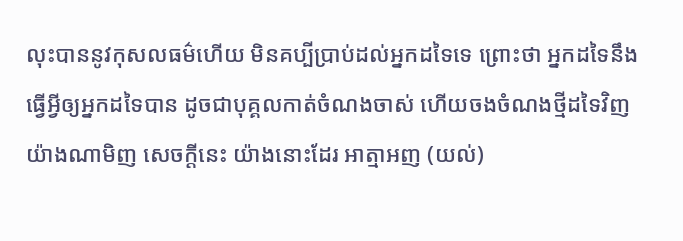លុះបាននូវកុសលធម៌ហើយ មិនគប្បីប្រាប់ដល់អ្នកដទៃទេ ព្រោះថា អ្នកដទៃនឹងធ្វើអ្វីឲ្យអ្នកដទៃបាន ដូចជាបុគ្គលកាត់ចំណងចាស់ ហើយចងចំណងថ្មីដទៃវិញ យ៉ាងណាមិញ សេចក្តីនេះ យ៉ាងនោះដែរ អាត្មាអញ (យល់)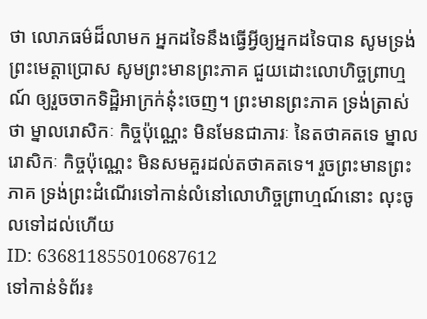ថា លោភធម៌ដ៏លាមក អ្នកដទៃនឹងធ្វើអ្វីឲ្យអ្នកដទៃបាន សូមទ្រង់ព្រះមេត្តាប្រោស សូមព្រះមានព្រះភាគ ជួយដោះលោហិច្ចព្រាហ្មណ៍ ឲ្យរួចចាកទិដ្ឋិអាក្រក់នុ៎ះចេញ។ ព្រះមានព្រះភាគ ទ្រង់ត្រាស់ថា ម្នាលរោសិកៈ កិច្ចប៉ុណ្ណេះ មិនមែនជាភារៈ នៃតថាគតទេ ម្នាលរោសិកៈ កិច្ចប៉ុណ្ណេះ មិនសមគួរដល់តថាគតទេ។ រួចព្រះមានព្រះភាគ ទ្រង់ព្រះដំណើរទៅកាន់លំនៅលោហិច្ចព្រាហ្មណ៍នោះ លុះចូលទៅដល់ហើយ
ID: 636811855010687612
ទៅកាន់ទំព័រ៖